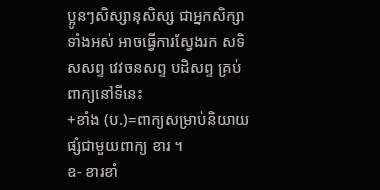ប្អូនៗសិស្សានុសិស្ស ជាអ្នកសិក្សាទាំងអស់ អាចធ្វើការស្វែងរក សទិសសព្ទ វេវចនសព្ទ បដិសព្ទ គ្រប់ពាក្យនៅទីនេះ
+ខាំង (ប.)=ពាក្យសម្រាប់និយាយផ្សំជាមួយពាក្យ ខារ ។
ឧ- ខារខាំ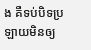ង គឺទប់បិទប្រឡាយមិនឲ្យ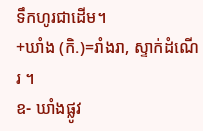ទឹកហូរជាដើម។
+ឃាំង (កិ.)=រាំងរា, ស្ទាក់ដំណើរ ។
ឧ- ឃាំងផ្លូវ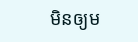មិនឲ្យម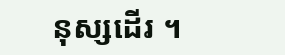នុស្សដើរ ។